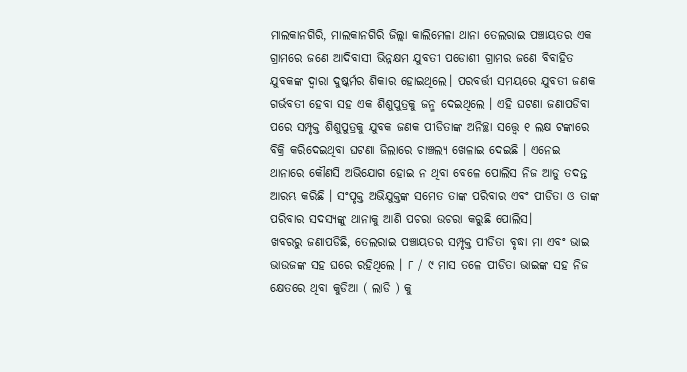ମାଲକାନଗିରି, ମାଲକାନଗିରି ଜିଲ୍ଲା କାଲିମେଳା ଥାନା ତେଲରାଇ ପଞ୍ଚାୟତର ଏକ ଗ୍ରାମରେ ଜଣେ ଆଦିବାସୀ ଭିନ୍ନକ୍ଷମ ଯୁବତୀ ପଡୋଶୀ ଗ୍ରାମର ଜଣେ ବିବାହିତ ଯୁବକଙ୍କ ଦ୍ବାରା ଦୁଷ୍କର୍ମର ଶିକାର ହୋଇଥିଲେ। ପରବର୍ତ୍ତୀ ସମୟରେ ଯୁବତୀ ଜଣକ ଗର୍ଭବତୀ ହେବା ସହ ଏକ ଶିଶୁପୁତ୍ରକୁ ଜନ୍ମ ଦେଇଥିଲେ । ଏହି ଘଟଣା ଜଣାପଡିବା ପରେ ସମ୍ପୃକ୍ତ ଶିଶୁପୁତ୍ରକୁ ଯୁବକ ଜଣକ ପୀଡିତାଙ୍କ ଅନିଚ୍ଛା ସତ୍ତ୍ଵେ ୧ ଲକ୍ଷ ଟଙ୍କାରେ ବିକ୍ରି କରିଦେଇଥିବା ଘଟଣା ଜିଲାରେ ଚାଞ୍ଚଲ୍ୟ ଖେଳାଇ ଦେଇଛି । ଏନେଇ ଥାନାରେ କୌଣସି ଅଭିଯୋଗ ହୋଇ ନ ଥିବା ବେଳେ ପୋଲିସ ନିଜ ଆଡୁ ତଦନ୍ତ ଆରମ୍ଭ କରିଛି । ସଂପୃକ୍ତ ଅଭିଯୁକ୍ତଙ୍କ ସମେତ ତାଙ୍କ ପରିବାର ଏବଂ ପୀଡିତା ଓ ତାଙ୍କ ପରିବାର ସଦସ୍ୟଙ୍କୁ ଥାନାକୁ ଆଣି ପଚରା ଉଚରା କରୁଛି ପୋଲିସ।
ଖବରରୁ ଜଣାପଡିଛି, ତେଲରାଇ ପଞ୍ଚାୟତର ସମ୍ପୃକ୍ତ ପୀଡିତା ବୃଦ୍ଧା ମା ଏବଂ ଭାଇ ଭାଉଜଙ୍କ ସହ ଘରେ ରହିଥିଲେ । ୮ / ୯ ମାସ ତଳେ ପୀଡିତା ଭାଇଙ୍କ ସହ ନିଜ କ୍ଷେତରେ ଥିବା କୁଡିଆ ( ଲାଡି ) କୁ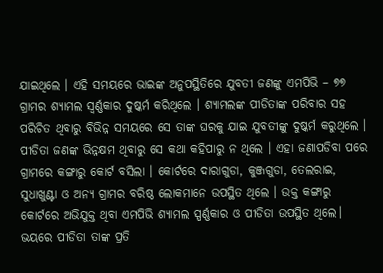ଯାଇଥିଲେ । ଏହି ସମୟରେ ଭାଇଙ୍କ ଅନୁପସ୍ଥିତିରେ ଯୁବତୀ ଜଣଙ୍କୁ ଏମପିଭି – ୭୭ ଗ୍ରାମର ଶ୍ୟାମଲ ସ୍ଵର୍ଣ୍ଣକାର ଦୁଷ୍କର୍ମ କରିଥିଲେ । ଶ୍ୟାମଲଙ୍କ ପୀଡିତାଙ୍କ ପରିବାର ସହ ପରିଚିତ ଥିବାରୁ ବିଭିନ୍ନ ସମୟରେ ସେ ତାଙ୍କ ଘରକୁ ଯାଇ ଯୁବତୀଙ୍କୁ ଦୁଷ୍କର୍ମ କରୁଥିଲେ । ପୀଡିତା ଜଣଙ୍କ ଭିନ୍ନକ୍ଷମ ଥିବାରୁ ସେ କଥା କହିପାରୁ ନ ଥିଲେ । ଏହା ଜଣାପଡିବା ପରେ ଗ୍ରାମରେ କଙ୍ଗାରୁ କୋର୍ଟ ବସିଲା । କୋର୍ଟରେ ଦାରାଗୁଡା, କୁଞ୍ଜଗୁଡା, ତେଲରାଇ, ସୁଧାଖୁଣ୍ଟା ଓ ଅନ୍ୟ ଗ୍ରାମର ବରିଷ୍ଠ ଲୋକମାନେ ଉପସ୍ଥିତ ଥିଲେ । ଉକ୍ତ କଙ୍ଗାରୁ କୋର୍ଟରେ ଅଭିଯୁକ୍ତ ଥିବା ଏମପିଭି ଶ୍ୟାମଲ ସ୍ପର୍ଣ୍ଣକାର ଓ ପୀଡିତା ଉପସ୍ଥିତ ଥିଲେ। ଭୟରେ ପୀଡିତା ତାଙ୍କ ପ୍ରତି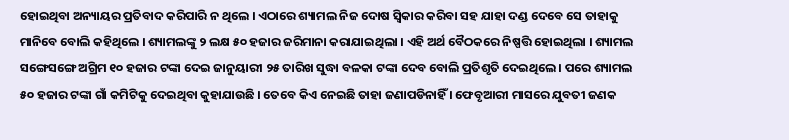ହୋଇଥିବା ଅନ୍ୟାୟର ପ୍ରତିବାଦ କରିପାରି ନ ଥିଲେ । ଏଠାରେ ଶ୍ୟାମଲ ନିଜ ଦୋଷ ସ୍ଵିକାର କରିବା ସହ ଯାହା ଦଣ୍ଡ ଦେବେ ସେ ତାହାକୁ ମାନିବେ ବୋଲି କହିଥିଲେ । ଶ୍ୟାମଲଙ୍କୁ ୨ ଲକ୍ଷ ୫୦ ହଜାର ଜରିମାନା କରାଯାଇଥିଲା । ଏହି ଅର୍ଥ ବୈଠକରେ ନିଷ୍ପତ୍ତି ହୋଇଥିଲା । ଶ୍ୟାମଲ ସଙ୍ଗେସଙ୍ଗେ ଅଗ୍ରିମ ୧୦ ହଜାର ଟଙ୍କା ଦେଇ ଜାନୁୟାରୀ ୨୫ ତାରିଖ ସୁଦ୍ଧା ବଳକା ଟଙ୍କା ଦେବ ବୋଲି ପ୍ରତିଶୃତି ଦେଇଥିଲେ । ପରେ ଶ୍ୟାମଲ ୫୦ ହଜାର ଟଙ୍କା ଗାଁ କମିଟିକୁ ଦେଇଥିବା କୁହାଯାଉଛି । ତେବେ କିଏ ନେଇଛି ତାହା ଜଣାପଡିନାହିଁ । ଫେବୃଆରୀ ମାସରେ ଯୁବତୀ ଜଣକ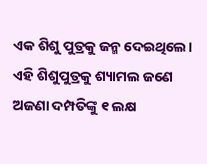ଏକ ଶିଶୁ ପୁତ୍ରକୁ ଜନ୍ମ ଦେଇଥିଲେ। ଏହି ଶିଶୁପୁତ୍ରକୁ ଶ୍ୟାମଲ ଜଣେ ଅଜଣା ଦମ୍ପତିଙ୍କୁ ୧ ଲକ୍ଷ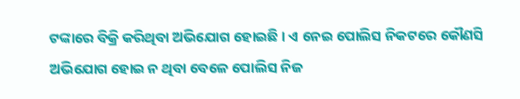ଟଙ୍କାରେ ବିକ୍ରି କରିଥିବା ଅଭିଯୋଗ ହୋଇଛି । ଏ ନେଇ ପୋଲିସ ନିକଟରେ କୌଣସି ଅଭିଯୋଗ ହୋଇ ନ ଥିବା ବେଳେ ପୋଲିସ ନିଜ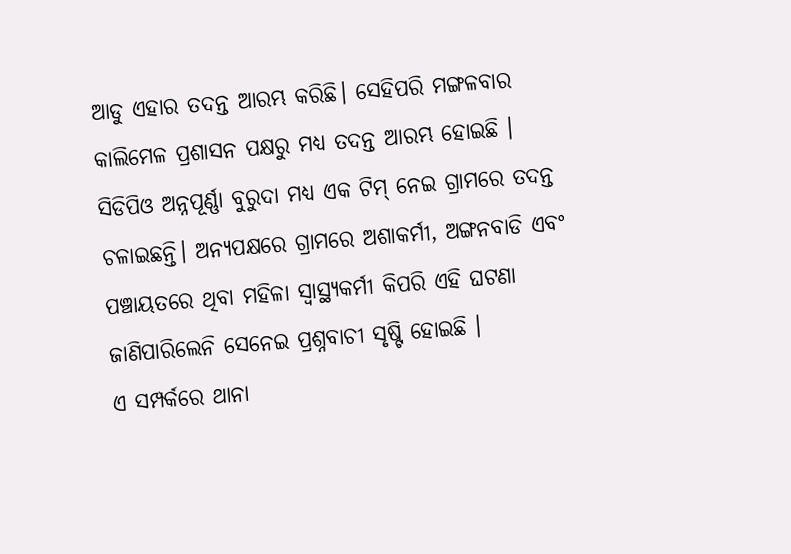ଆଡୁ ଏହାର ତଦନ୍ତ ଆରମ୍ଭ କରିଛି। ସେହିପରି ମଙ୍ଗଳବାର କାଲିମେଳ ପ୍ରଶାସନ ପକ୍ଷରୁ ମଧ୍ୟ ତଦନ୍ତ ଆରମ୍ଭ ହୋଇଛି । ସିଡିପିଓ ଅନ୍ନପୂର୍ଣ୍ଣା ବୁରୁଦା ମଧ୍ୟ ଏକ ଟିମ୍ ନେଇ ଗ୍ରାମରେ ତଦନ୍ତ ଚଳାଇଛନ୍ତି। ଅନ୍ୟପକ୍ଷରେ ଗ୍ରାମରେ ଅଶାକର୍ମୀ, ଅଙ୍ଗନବାଡି ଏବଂ ପଞ୍ଚାୟତରେ ଥିବା ମହିଳା ସ୍ବାସ୍ଥ୍ୟକର୍ମୀ କିପରି ଏହି ଘଟଣା ଜାଣିପାରିଲେନି ସେନେଇ ପ୍ରଶ୍ନବାଚୀ ସୃଷ୍ଟି ହୋଇଛି ।
ଏ ସମ୍ପର୍କରେ ଥାନା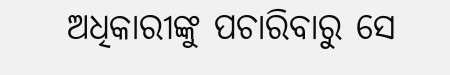ଅଧିକାରୀଙ୍କୁ ପଚାରିବାରୁ ସେ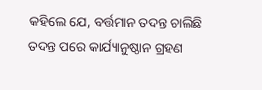କହିଲେ ଯେ, ବର୍ତ୍ତମାନ ତଦନ୍ତ ଚାଲିଛି ତଦନ୍ତ ପରେ କାର୍ଯ୍ୟାନୁଷ୍ଠାନ ଗ୍ରହଣ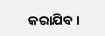କରାଯିବ।